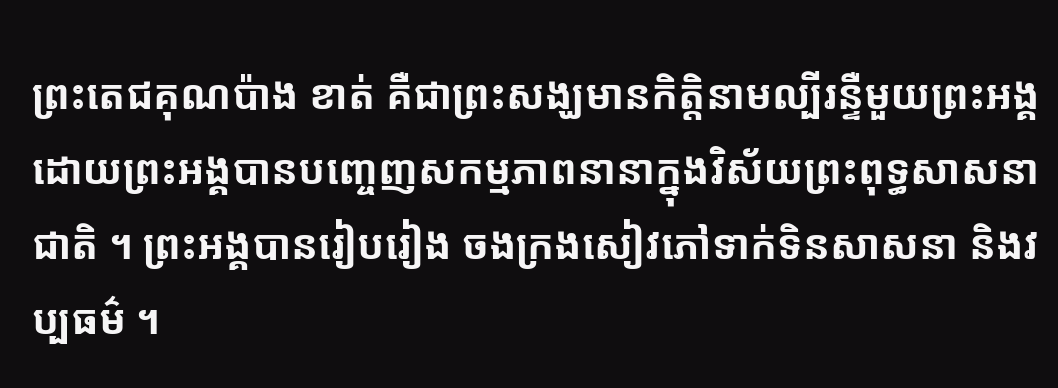ព្រះតេជគុណប៉ាង ខាត់ គឺជាព្រះសង្ឃមានកិត្តិនាមល្បីរន្ទឺមួយព្រះអង្គ ដោយព្រះអង្គបានបញ្ចេញសកម្មភាពនានាក្នុងវិស័យព្រះពុទ្ធសាសនាជាតិ ។ ព្រះអង្គបានរៀបរៀង ចងក្រងសៀវភៅទាក់ទិនសាសនា និងវប្បធម៌ ។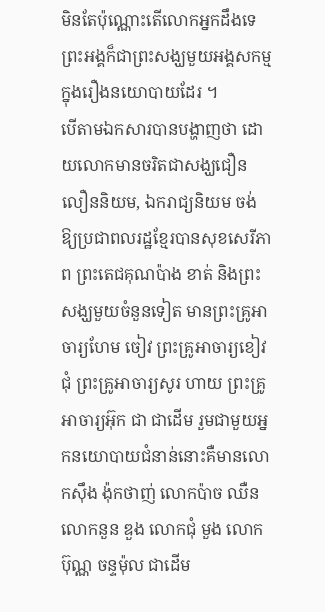មិនតែប៉ុណ្ណោះតើលោកអ្នកដឹងទេ ព្រះអង្គក៏ជាព្រះសង្ឃមួយអង្គសកម្មក្នុងរឿងនយោបាយដែរ ។
បើតាមឯកសារបានបង្ហាញថា ដោយលោកមានចរិតជាសង្ឃជឿនលឿននិយម, ឯករាជ្យនិយម ចង់ឱ្យប្រជាពលរដ្ឋខ្មែរបានសុខសេរីភាព ព្រះតេជគុណប៉ាង ខាត់ និងព្រះសង្ឃមួយចំនួនទៀត មានព្រះគ្រូអាចារ្យហែម ចៀវ ព្រះគ្រូអាចារ្យខៀវ ជុំ ព្រះគ្រូអាចារ្យសូរ ហាយ ព្រះគ្រូអាចារ្យអ៊ុក ជា ជាដើម រួមជាមួយអ្នកនយោបាយជំនាន់នោះគឺមានលោកស៊ឹង ង៉ុកថាញ់ លោកប៉ាច ឈឺន លោកនួន ឌួង លោកជុំ មួង លោកប៊ុណ្ណ ចន្ទម៉ុល ជាដើម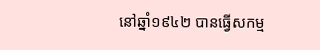នៅឆ្នាំ១៩៤២ បានធ្វើសកម្ម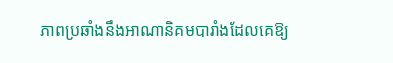ភាពប្រឆាំងនឹងអាណានិគមបារាំងដែលគេឱ្យ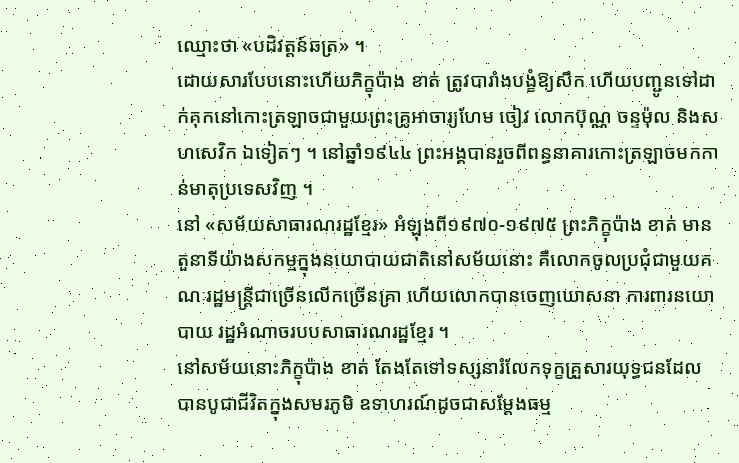ឈ្មោះថា «បដិវត្តន៍ឆត្រ» ។
ដោយសារបែបនោះហើយភិក្ខុប៉ាង ខាត់ ត្រូវបារាំងបង្ខំឱ្យសឹក ហើយបញ្ជូនទៅដាក់គុកនៅកោះត្រឡាចជាមួយព្រះគ្រូអាចារ្យហែម ចៀវ លោកប៊ុណ្ណ ចន្ទម៉ុល និងសហសេវិក ឯទៀតៗ ។ នៅឆ្នាំ១៩៤៤ ព្រះអង្គបានរួចពីពន្ធនាគារកោះត្រឡាចមកកាន់មាតុប្រទេសវិញ ។
នៅ «សម័យសាធារណរដ្ឋខ្មែរ» អំឡុងពី១៩៧០-១៩៧៥ ព្រះភិក្ខុប៉ាង ខាត់ មានតួនាទីយ៉ាងសកម្មក្នុងនយោបាយជាតិនៅសម័យនោះ គឺលោកចូលប្រជុំជាមួយគណៈរដ្ឋមន្ត្រីជាច្រើនលើកច្រើនគ្រា ហើយលោកបានចេញឃោសនា ការពារនយោបាយ រដ្ឋអំណាចរបបសាធារណរដ្ឋខ្មែរ ។
នៅសម័យនោះភិក្ខុប៉ាង ខាត់ តែងតែទៅទស្សនារំលែកទុក្ខគ្រួសារយុទ្ធជនដែលបានបូជាជីវិតក្នុងសមរភូមិ ឧទាហរណ៍ដូចជាសម្តែងធម្ម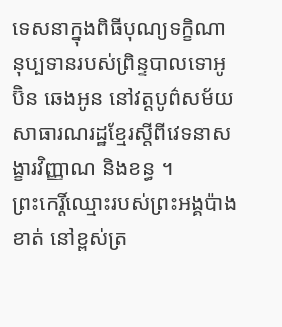ទេសនាក្នុងពិធីបុណ្យទក្ខិណានុប្បទានរបស់ព្រិន្ទបាលទោអូប៊ិន ឆេងអូន នៅវត្តបូព៌សម័យសាធារណរដ្ឋខ្មែរស្តីពីវេទនាសង្ខារវិញ្ញាណ និងខន្ធ ។
ព្រះកេរ្តិ៍ឈ្មោះរបស់ព្រះអង្គប៉ាង ខាត់ នៅខ្ពស់ត្រ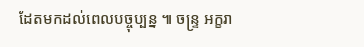ដែតមកដល់ពេលបច្ចុប្បន្ន ៕ ចន្ទ្រ អក្ខរា